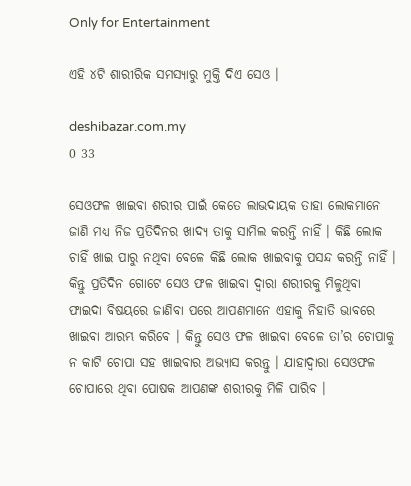Only for Entertainment

ଏହି ୪ଟି ଶାରୀରିକ ସମସ୍ୟାରୁ ମୁକ୍ତି ଦିଏ ସେଓ ।

deshibazar.com.my
0 33

ସେଓଫଳ ଖାଇବା ଶରୀର ପାଇଁ କେତେ ଲାଭଦାୟକ ତାହା ଲୋକମାନେ ଜାଣି ମଧ୍ୟ ନିଜ ପ୍ରତିଦିନର ଖାଦ୍ୟ ତାକୁ ସାମିଲ କରନ୍ତି ନାହିଁ । କିଛି ଲୋକ ଚାହିଁ ଖାଇ ପାରୁ ନଥିବା ବେଳେ କିଛି ଲୋକ ଖାଇବାକୁ ପସନ୍ଦ କରନ୍ତି ନାହିଁ । କିନ୍ତୁ ପ୍ରତିଦିନ ଗୋଟେ ସେଓ ଫଳ ଖାଇବା ଦ୍ୱାରା ଶରୀରକୁ ମିଳୁଥିବା ଫାଇଦା ବିଷୟରେ ଜାଣିବା ପରେ ଆପଣମାନେ ଏହାକୁ ନିହାତି ଭାବରେ ଖାଇବା ଆରମ୍ଭ କରିବେ । କିନ୍ତୁ ସେଓ ଫଳ ଖାଇବା ବେଳେ ତା’ର ଚୋପାକୁ ନ କାଟି ଚୋପା ସହ ଖାଇବାର ଅଭ୍ୟାସ କରନ୍ତୁ । ଯାହାଦ୍ୱାରା ସେଓଫଳ ଚୋପାରେ ଥିବା ପୋଷକ ଆପଣଙ୍କ ଶରୀରକୁ ମିଳି ପାରିବ ।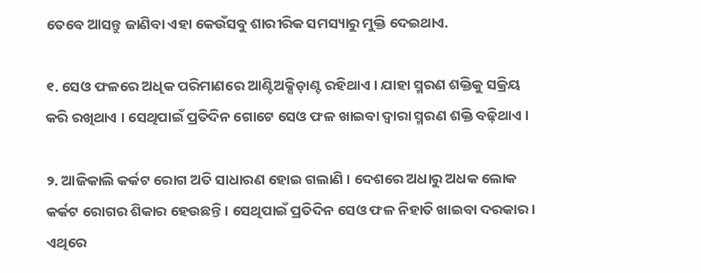ତେବେ ଆସନ୍ତୁ ଜାଣିବା ଏହା କେଉଁସବୁ ଶାରୀରିକ ସମସ୍ୟାରୁ ମୁକ୍ତି ଦେଇଥାଏ.

୧. ସେଓ ଫଳରେ ଅଧିକ ପରିମାଣରେ ଆଣ୍ଟିଅକ୍ସିଡ଼ାଣ୍ଟ ରହିଥାଏ । ଯାହା ସ୍ମରଣ ଶକ୍ତିକୁ ସକ୍ରିୟ କରି ରଖିଥାଏ । ସେଥିପାଇଁ ପ୍ରତିଦିନ ଗୋଟେ ସେଓ ଫଳ ଖାଇବା ଦ୍ୱାରା ସ୍ମରଣ ଶକ୍ତି ବଢ଼ିଥାଏ ।

୨. ଆଜିକାଲି କର୍କଟ ରୋଗ ଅତି ସାଧାରଣ ହୋଇ ଗଲାଣି । ଦେଶରେ ଅଧାରୁ ଅଧକ ଲୋକ କର୍କଟ ରୋଗର ଶିକାର ହେଉଛନ୍ତି । ସେଥିପାଇଁ ପ୍ରତିଦିନ ସେଓ ଫଳ ନିହାତି ଖାଇବା ଦରକାର । ଏଥିରେ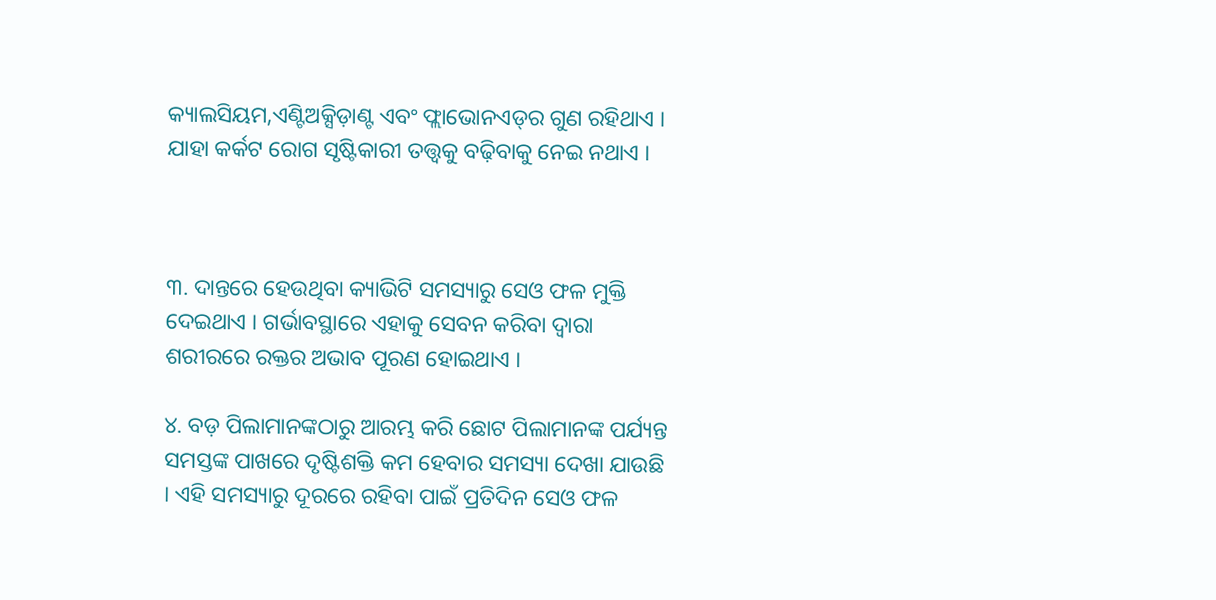କ୍ୟାଲସିୟମ,ଏଣ୍ଟିଅକ୍ସିଡ଼ାଣ୍ଟ ଏବଂ ଫ୍ଲାଭୋନଏଡ୍‌ର ଗୁଣ ରହିଥାଏ । ଯାହା କର୍କଟ ରୋଗ ସୃଷ୍ଟିକାରୀ ତତ୍ତ୍ୱକୁ ବଢ଼ିବାକୁ ନେଇ ନଥାଏ ।



୩. ଦାନ୍ତରେ ହେଉଥିବା କ୍ୟାଭିଟି ସମସ୍ୟାରୁ ସେଓ ଫଳ ମୁକ୍ତି ଦେଇଥାଏ । ଗର୍ଭାବସ୍ଥାରେ ଏହାକୁ ସେବନ କରିବା ଦ୍ୱାରା ଶରୀରରେ ରକ୍ତର ଅଭାବ ପୂରଣ ହୋଇଥାଏ ।

୪. ବଡ଼ ପିଲାମାନଙ୍କଠାରୁ ଆରମ୍ଭ କରି ଛୋଟ ପିଲାମାନଙ୍କ ପର୍ଯ୍ୟନ୍ତ ସମସ୍ତଙ୍କ ପାଖରେ ଦୃଷ୍ଟିଶକ୍ତି କମ ହେବାର ସମସ୍ୟା ଦେଖା ଯାଉଛି । ଏହି ସମସ୍ୟାରୁ ଦୂରରେ ରହିବା ପାଇଁ ପ୍ରତିଦିନ ସେଓ ଫଳ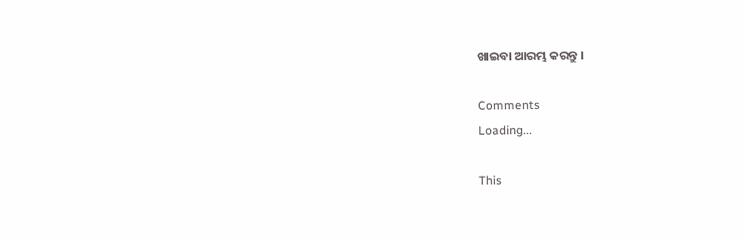ଖାଇବା ଆରମ୍ଭ କରନ୍ତୁ ।

Comments
Loading...

This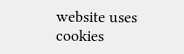website uses cookies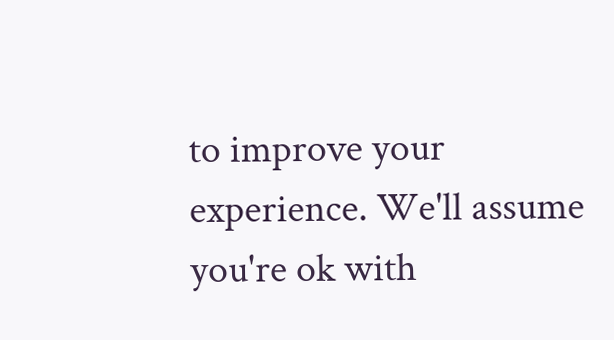to improve your experience. We'll assume you're ok with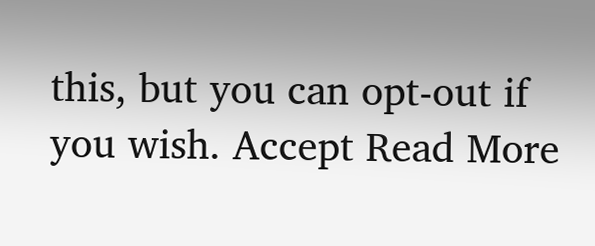this, but you can opt-out if you wish. Accept Read More